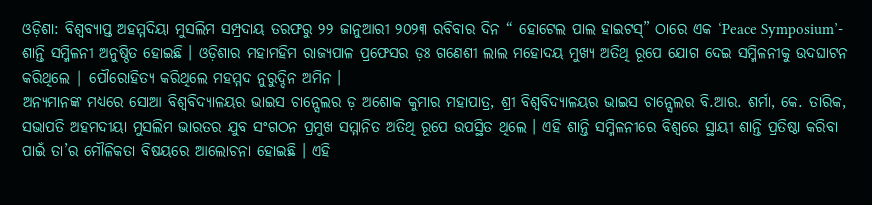ଓଡ଼ିଶା: ବିଶ୍ଵବ୍ୟାପ୍ତ ଅହମ୍ମଦିୟା ମୁସଲିମ ସମ୍ପ୍ରଦାୟ ତରଫରୁ ୨୨ ଜାନୁଆରୀ ୨୦୨୩ ରବିବାର ଦିନ “ ହୋଟେଲ ପାଲ ହାଇଟସ୍” ଠାରେ ଏକ ‘Peace Symposium’- ଶାନ୍ତି ସମ୍ମିଳନୀ ଅନୁଷ୍ଠିତ ହୋଇଛି । ଓଡ଼ିଶାର ମହାମହିମ ରାଜ୍ୟପାଳ ପ୍ରଫେସର ଡ଼ଃ ଗଣେଶୀ ଲାଲ ମହୋଦୟ ମୁଖ୍ୟ ଅତିଥି ରୂପେ ଯୋଗ ଦେଇ ସମ୍ମିଳନୀକୁ ଉଦଘାଟନ କରିଥିଲେ | ପୌରୋହିତ୍ୟ କରିଥିଲେ ମହମ୍ମଦ ନୁରୁଦ୍ଦିନ ଅମିନ ।
ଅନ୍ୟମାନଙ୍କ ମଧ୍ୟରେ ସୋଆ ବିଶ୍ୱବିଦ୍ୟାଳୟର ଭାଇସ ଚାନ୍ସେଲର ଡ଼ ଅଶୋକ କୁମାର ମହାପାତ୍ର, ଶ୍ରୀ ବିଶ୍ୱବିଦ୍ୟାଳୟର ଭାଇସ ଚାନ୍ସେଲର ବି.ଆର. ଶର୍ମା, କେ. ତାରିକ, ସଭାପତି ଅହମଦୀୟା ମୁସଲିମ ଭାରତର ଯୁବ ସଂଗଠନ ପ୍ରମୁଖ ସମ୍ମାନିତ ଅତିଥି ରୂପେ ଉପସ୍ଥିତ ଥିଲେ । ଏହି ଶାନ୍ତି ସମ୍ମିଳନୀରେ ବିଶ୍ଵରେ ସ୍ଥାୟୀ ଶାନ୍ତି ପ୍ରତିଷ୍ଠା କରିବା ପାଇଁ ତା’ର ମୌଳିକତା ବିଷୟରେ ଆଲୋଚନା ହୋଇଛି । ଏହି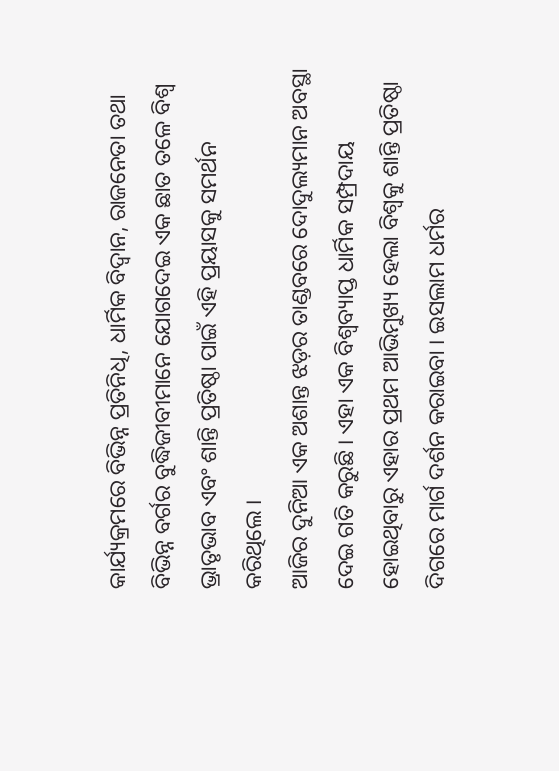କାର୍ଯ୍ୟକ୍ରମରେ ବିଭିନ୍ନ ପ୍ରତିନିଧି, ଧାର୍ମିକ ବିଦ୍ଵାନ, ରାଜନେତା ତଥା ବିଭିନ୍ନ ବର୍ଗର ବୁଦ୍ଧିଜୀବୀମାନେ ଯୋଗଦେଇ ଏକ ଛାତ ତଳେ ବିଶ୍ଵ ଭ୍ରାତୃଭାବ ଏବଂ ଶାନ୍ତି ପ୍ରତିଷ୍ଠା ପାଇଁ ଏହି ପ୍ରୟାସକୁ ସମର୍ଥନ କରିଥିଲେ ।
ଆଜିର ଦୁନିଆ ଏକ ଅଶାନ୍ତ ଝଡ଼ର ତାଣ୍ଡବରେ ଦୋଦୁଲ୍ୟମାନ ଅବସ୍ଥା ଦେଇ ଗତି କରୁଛି । ଏହା ଏକ ବିଶ୍ବବ୍ୟାପ୍ତ ଧାର୍ମିକ ସମ୍ପ୍ରଦାୟ ହୋଇଥିବାରୁ ଏହାର ପ୍ରଥମ ଆଭିମୁଖ୍ୟ ହେଲା ବିଶ୍ୱକୁ ଶାନ୍ତି ପ୍ରତିଷ୍ଠା ଦିଗରେ ମାର୍ଗ ଦର୍ଶନ କରାଇବା । ଇସଲାମ ଧର୍ମର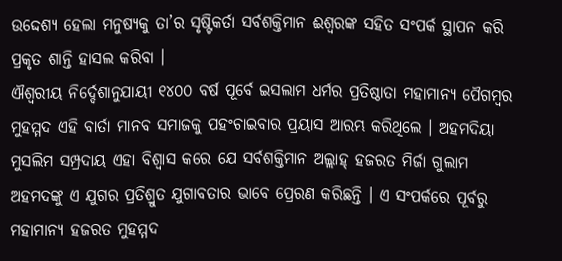ଉଦ୍ଦେଶ୍ୟ ହେଲା ମନୁଷ୍ୟକୁ ତା’ର ସୃଷ୍ଟିକର୍ତା ସର୍ବଶକ୍ତିମାନ ଈଶ୍ଵରଙ୍କ ସହିତ ସଂପର୍କ ସ୍ଥାପନ କରି ପ୍ରକୃତ ଶାନ୍ତି ହାସଲ କରିବା ।
ଐଶ୍ବରୀୟ ନିର୍ଦ୍ଦେଶାନୁଯାୟୀ ୧୪୦୦ ବର୍ଷ ପୂର୍ବେ ଇସଲାମ ଧର୍ମର ପ୍ରତିଷ୍ଠାତା ମହାମାନ୍ୟ ପୈଗମ୍ବର ମୁହମ୍ମଦ ଏହି ବାର୍ତା ମାନବ ସମାଜକୁ ପହଂଚାଇବାର ପ୍ରୟାସ ଆରମ୍ଭ କରିଥିଲେ । ଅହମଦିୟା ମୁସଲିମ ସମ୍ପ୍ରଦାୟ ଏହା ବିଶ୍ବାସ କରେ ଯେ ସର୍ବଶକ୍ତିମାନ ଅଲ୍ଲାହ୍ ହଜରତ ମିର୍ଜା ଗୁଲାମ ଅହମଦଙ୍କୁ ଏ ଯୁଗର ପ୍ରତିଶ୍ରୁତ ଯୁଗାବତାର ଭାବେ ପ୍ରେରଣ କରିଛନ୍ତି । ଏ ସଂପର୍କରେ ପୂର୍ବରୁ ମହାମାନ୍ୟ ହଜରତ ମୁହମ୍ମଦ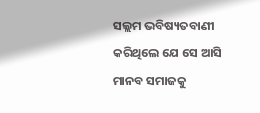ସଲ୍ଲମ ଭବିଷ୍ୟତବାଣୀ କରିଥିଲେ ଯେ ସେ ଆସି ମାନବ ସମାଜକୁ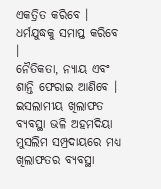ଏକତ୍ରିତ କରିବେ । ଧର୍ମଯୁଦ୍ଧକୁ ସମାପ୍ତ କରିବେ ।
ନୈତିକତା, ନ୍ୟାୟ ଏବଂ ଶାନ୍ତି ଫେରାଇ ଆଣିବେ । ଇସଲାମୀୟ ଖିଲାଫତ ବ୍ୟବସ୍ଥା ଭଳି ଅହମଦିୟା ମୁସଲିମ ସମ୍ପ୍ରଦାୟରେ ମଧ୍ୟ ଖିଲାଫତର ବ୍ୟବସ୍ଥା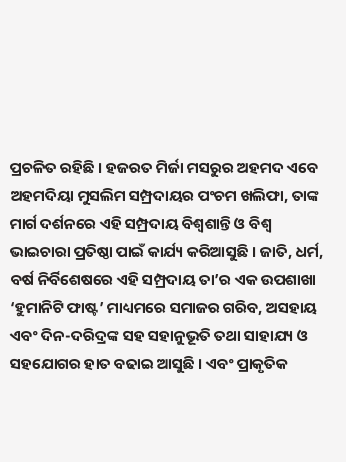ପ୍ରଚଳିତ ରହିଛି । ହଜରତ ମିର୍ଜା ମସରୁର ଅହମଦ ଏବେ ଅହମଦିୟା ମୁସଲିମ ସମ୍ପ୍ରଦାୟର ପଂଚମ ଖଲିଫା, ତାଙ୍କ ମାର୍ଗ ଦର୍ଶନରେ ଏହି ସମ୍ପ୍ରଦାୟ ବିଶ୍ବଶାନ୍ତି ଓ ବିଶ୍ୱ ଭାଇଚାରା ପ୍ରତିଷ୍ଠା ପାଇଁ କାର୍ଯ୍ୟ କରିଆସୁଛି । ଜାତି, ଧର୍ମ, ବର୍ଷ ନିର୍ବିଶେଷରେ ଏହି ସମ୍ପ୍ରଦାୟ ତା’ର ଏକ ଉପଶାଖା ‘ହୁମାନିଟି ଫାଷ୍ଟ’ ମାଧ୍ୟମରେ ସମାଜର ଗରିବ, ଅସହାୟ ଏବଂ ଦିନ-ଦରିଦ୍ରଙ୍କ ସହ ସହାନୁଭୂତି ତଥା ସାହାଯ୍ୟ ଓ ସହଯୋଗର ହାତ ବଢାଇ ଆସୁଛି । ଏବଂ ପ୍ରାକୃତିକ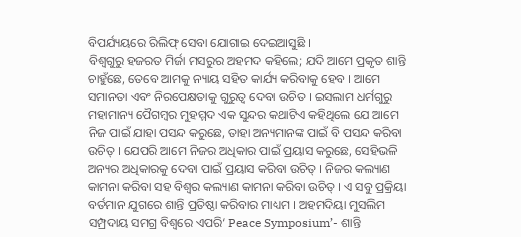ବିପର୍ଯ୍ୟୟରେ ରିଲିଫ୍ ସେବା ଯୋଗାଇ ଦେଇଆସୁଛି ।
ବିଶ୍ଵଗୁରୁ ହଜରତ ମିର୍ଜା ମସରୁର ଅହମଦ କହିଲେ; ଯଦି ଆମେ ପ୍ରକୃତ ଶାନ୍ତି ଚାହୁଁଛେ, ତେବେ ଆମକୁ ନ୍ୟାୟ ସହିତ କାର୍ଯ୍ୟ କରିବାକୁ ହେବ । ଆମେ ସମାନତା ଏବଂ ନିରପେକ୍ଷତାକୁ ଗୁରୁତ୍ବ ଦେବା ଉଚିତ । ଇସଲାମ ଧର୍ମଗୁରୁ ମହାମାନ୍ୟ ପୈଗମ୍ବର ମୁହମ୍ମଦ ଏକ ସୁନ୍ଦର କଥାଟିଏ କହିଥିଲେ ଯେ ଆମେ ନିଜ ପାଇଁ ଯାହା ପସନ୍ଦ କରୁଛେ, ତାହା ଅନ୍ୟମାନଙ୍କ ପାଇଁ ବି ପସନ୍ଦ କରିବା ଉଚିତ୍ । ଯେପରି ଆମେ ନିଜର ଅଧିକାର ପାଇଁ ପ୍ରୟାସ କରୁଛେ, ସେହିଭଳି ଅନ୍ୟର ଅଧିକାରକୁ ଦେବା ପାଇଁ ପ୍ରୟାସ କରିବା ଉଚିତ୍ । ନିଜର କଲ୍ୟାଣ କାମନା କରିବା ସହ ବିଶ୍ଵର କଲ୍ୟାଣ କାମନା କରିବା ଉଚିତ୍ । ଏ ସବୁ ପ୍ରକ୍ରିୟା ବର୍ତମାନ ଯୁଗରେ ଶାନ୍ତି ପ୍ରତିଷ୍ଠା କରିବାର ମାଧ୍ୟମ । ଅହମଦିୟା ମୁସଲିମ ସମ୍ପ୍ରଦାୟ ସମଗ୍ର ବିଶ୍ଵରେ ଏପରି‘ Peace Symposium’- ଶାନ୍ତି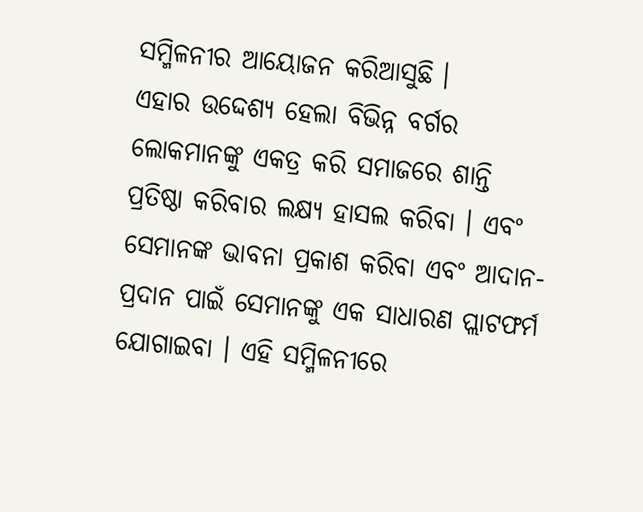ସମ୍ମିଳନୀର ଆୟୋଜନ କରିଆସୁଛି ।
ଏହାର ଉଦ୍ଦେଶ୍ୟ ହେଲା ବିଭିନ୍ନ ବର୍ଗର ଲୋକମାନଙ୍କୁ ଏକତ୍ର କରି ସମାଜରେ ଶାନ୍ତି ପ୍ରତିଷ୍ଠା କରିବାର ଲକ୍ଷ୍ୟ ହାସଲ କରିବା । ଏବଂ ସେମାନଙ୍କ ଭାବନା ପ୍ରକାଶ କରିବା ଏବଂ ଆଦାନ-ପ୍ରଦାନ ପାଇଁ ସେମାନଙ୍କୁ ଏକ ସାଧାରଣ ପ୍ଲାଟଫର୍ମ ଯୋଗାଇବା । ଏହି ସମ୍ମିଳନୀରେ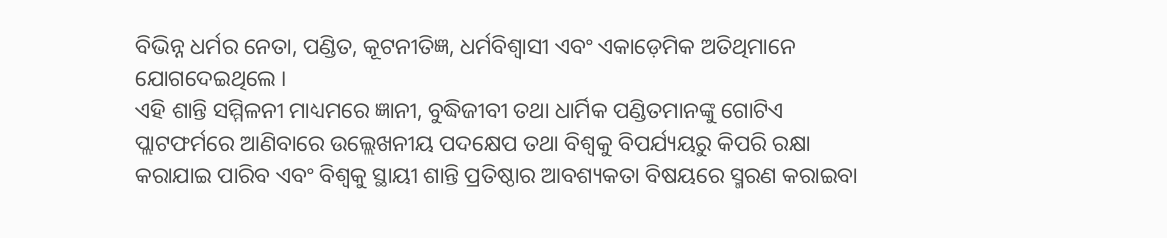ବିଭିନ୍ନ ଧର୍ମର ନେତା, ପଣ୍ଡିତ, କୂଟନୀତିଜ୍ଞ, ଧର୍ମବିଶ୍ଵାସୀ ଏବଂ ଏକାଡ଼େମିକ ଅତିଥିମାନେ ଯୋଗଦେଇଥିଲେ ।
ଏହି ଶାନ୍ତି ସମ୍ମିଳନୀ ମାଧ୍ୟମରେ ଜ୍ଞାନୀ, ବୁଦ୍ଧିଜୀବୀ ତଥା ଧାର୍ମିକ ପଣ୍ଡିତମାନଙ୍କୁ ଗୋଟିଏ ପ୍ଲାଟଫର୍ମରେ ଆଣିବାରେ ଉଲ୍ଲେଖନୀୟ ପଦକ୍ଷେପ ତଥା ବିଶ୍ବକୁ ବିପର୍ଯ୍ୟୟରୁ କିପରି ରକ୍ଷା କରାଯାଇ ପାରିବ ଏବଂ ବିଶ୍ୱକୁ ସ୍ଥାୟୀ ଶାନ୍ତି ପ୍ରତିଷ୍ଠାର ଆବଶ୍ୟକତା ବିଷୟରେ ସ୍ମରଣ କରାଇବା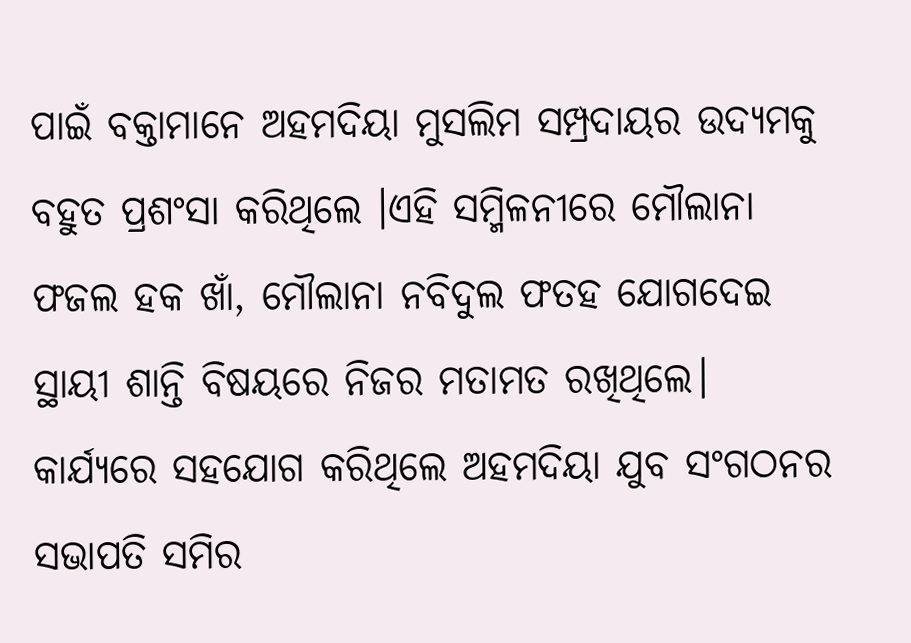ପାଇଁ ବକ୍ତାମାନେ ଅହମଦିୟା ମୁସଲିମ ସମ୍ପ୍ରଦାୟର ଉଦ୍ୟମକୁ ବହୁତ ପ୍ରଶଂସା କରିଥିଲେ ।ଏହି ସମ୍ମିଳନୀରେ ମୌଲାନା ଫଜଲ ହକ ଖାଁ, ମୌଲାନା ନବିଦୁଲ ଫତହ ଯୋଗଦେଇ ସ୍ଥାୟୀ ଶାନ୍ତି ବିଷୟରେ ନିଜର ମତାମତ ରଖିଥିଲେ।
କାର୍ଯ୍ୟରେ ସହଯୋଗ କରିଥିଲେ ଅହମଦିୟା ଯୁବ ସଂଗଠନର ସଭାପତି ସମିର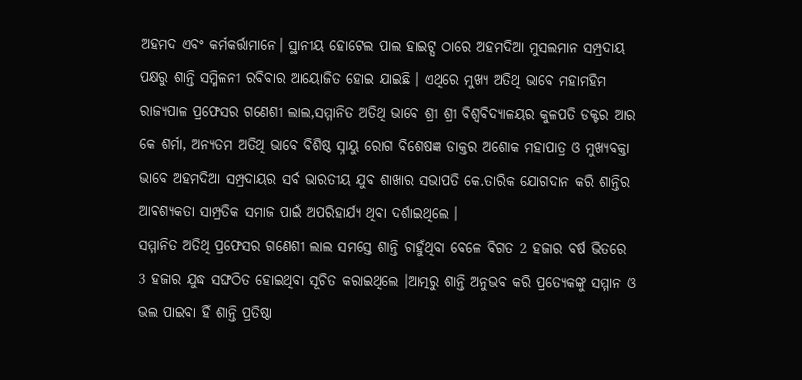ଅହମଦ ଏବଂ କର୍ମକର୍ତ୍ତାମାନେ। ସ୍ଥାନୀୟ ହୋଟେଲ ପାଲ ହାଇଟ୍ସ ଠାରେ ଅହମଦିଆ ମୁସଲମାନ ସମ୍ପ୍ରଦାୟ ପକ୍ଷରୁ ଶାନ୍ତି ସମ୍ମିଳନୀ ରବିବାର ଆୟୋଜିତ ହୋଇ ଯାଇଛି । ଏଥିରେ ମୁଖ୍ୟ ଅତିଥି ଭାବେ ମହାମହିମ ରାଜ୍ୟପାଳ ପ୍ରଫେସର ଗଣେଶୀ ଲାଲ,ସମ୍ମାନିତ ଅତିଥି ଭାବେ ଶ୍ରୀ ଶ୍ରୀ ବିଶ୍ୱବିଦ୍ୟାଳୟର କୁଳପତି ଡକ୍ଟର ଆର କେ ଶର୍ମା, ଅନ୍ୟତମ ଅତିଥି ଭାବେ ବିଶିଷ୍ଠ ସ୍ନାୟୁ ରୋଗ ବିଶେଷଜ୍ଞ ଡାକ୍ତର ଅଶୋକ ମହାପାତ୍ର ଓ ମୁଖ୍ୟବକ୍ତା ଭାବେ ଅହମଦିଆ ସମ୍ପ୍ରଦାୟର ସର୍ବ ଭାରତୀୟ ଯୁବ ଶାଖାର ସଭାପତି କେ.ତାରିକ ଯୋଗଦାନ କରି ଶାନ୍ତିର ଆଵଶ୍ୟକତା ସାମ୍ପ୍ରତିକ ସମାଜ ପାଇଁ ଅପରିହାର୍ଯ୍ୟ ଥିବା ଦର୍ଶାଇଥିଲେ ।
ସମ୍ମାନିତ ଅତିଥି ପ୍ରଫେସର ଗଣେଶୀ ଲାଲ ସମସ୍ତେ ଶାନ୍ତି ଚାହୁଁଥିବା ବେଳେ ବିଗତ 2 ହଜାର ବର୍ଷ ଭିତରେ 3 ହଜାର ଯୁଦ୍ଧ ସଙ୍ଘଠିତ ହୋଇଥିବା ସୂଚିତ କରାଇଥିଲେ ।ଆତ୍ମରୁ ଶାନ୍ତି ଅନୁଭବ କରି ପ୍ରତ୍ୟେକଙ୍କୁ ସମ୍ମାନ ଓ ଭଲ ପାଇବା ହିଁ ଶାନ୍ତି ପ୍ରତିଷ୍ଠା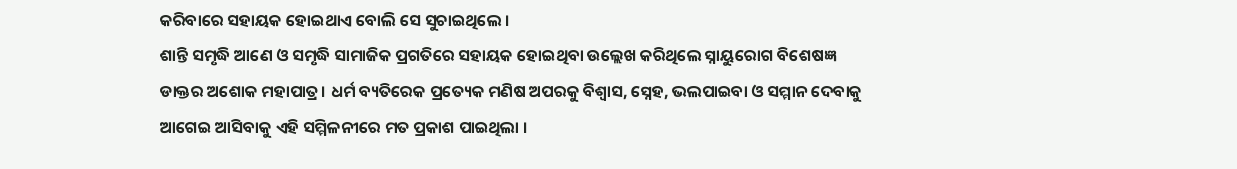କରିବାରେ ସହାୟକ ହୋଇଥାଏ ବୋଲି ସେ ସୁଚାଇଥିଲେ ।
ଶାନ୍ତି ସମୃଦ୍ଧି ଆଣେ ଓ ସମୃଦ୍ଧି ସାମାଜିକ ପ୍ରଗତିରେ ସହାୟକ ହୋଇଥିବା ଉଲ୍ଲେଖ କରିଥିଲେ ସ୍ନାୟୁରୋଗ ବିଶେଷଜ୍ଞ ଡାକ୍ତର ଅଶୋକ ମହାପାତ୍ର। ଧର୍ମ ବ୍ୟତିରେକ ପ୍ରତ୍ୟେକ ମଣିଷ ଅପରକୁ ବିଶ୍ୱାସ, ସ୍ନେହ, ଭଲପାଇବା ଓ ସମ୍ମାନ ଦେବାକୁ ଆଗେଇ ଆସିବାକୁ ଏହି ସମ୍ମିଳନୀରେ ମତ ପ୍ରକାଶ ପାଇଥିଲା ।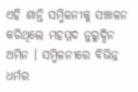ଏହି ଶାନ୍ତି ସମ୍ମିଳନୀକୁ ସଞ୍ଚାଳନ କରିଥିଲେ ମହମ୍ମଦ ନୁରୁଦ୍ଦିନ ଅମିନ । ସମ୍ମିଳନୀରେ ବିଭିନ୍ନ ଧର୍ମର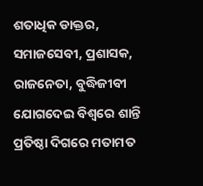ଶତାଧିକ ଡାକ୍ତର, ସମାଜସେବୀ, ପ୍ରଶାସକ, ରାଜନେତା, ବୁଦ୍ଧିଜୀବୀ ଯୋଗଦେଇ ବିଶ୍ୱରେ ଶାନ୍ତି ପ୍ରତିଷ୍ଠା ଦିଗରେ ମତାମତ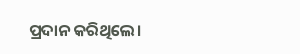ପ୍ରଦାନ କରିଥିଲେ।